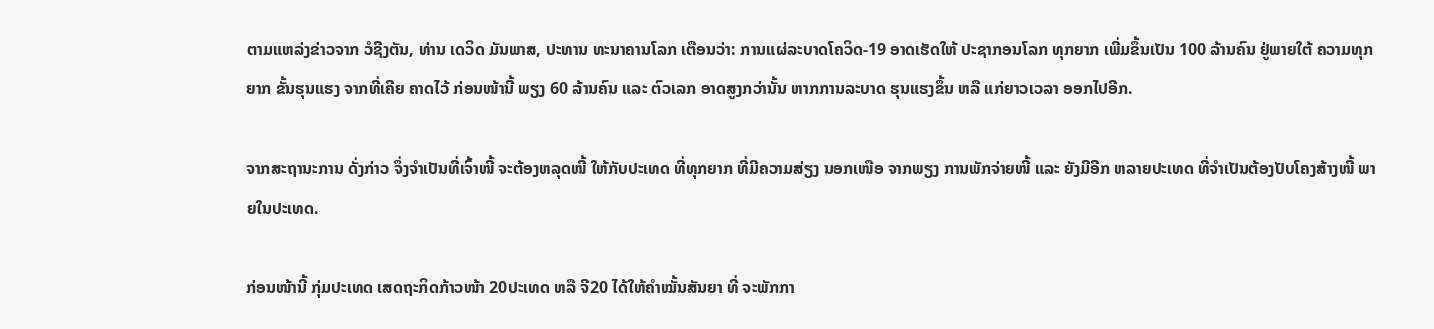ຕາມແຫລ່ງຂ່າວຈາກ ວໍຊີງຕັນ, ທ່ານ ເດວິດ ມັນພາສ, ປະທານ ທະນາຄານໂລກ ເຕືອນວ່າ: ການແຜ່ລະບາດໂຄວິດ-19 ອາດເຮັດໃຫ້ ປະຊາກອນໂລກ ທຸກຍາກ ເພີ່ມຂຶ້ນເປັນ 100 ລ້ານຄົນ ຢູ່ພາຍໃຕ້ ຄວາມທຸກຍາກ ຂັ້ນຮຸນແຮງ ຈາກທີ່ເຄີຍ ຄາດໄວ້ ກ່ອນໜ້ານີ້ ພຽງ 60 ລ້ານຄົນ ແລະ ຕົວເລກ ອາດສູງກວ່ານັ້ນ ຫາກການລະບາດ ຮຸນແຮງຂຶ້ນ ຫລື ແກ່ຍາວເວລາ ອອກໄປອີກ.

ຈາກສະຖານະການ ດັ່ງກ່າວ ຈຶ່ງຈຳເປັນທີ່ເຈົ້າໜີ້ ຈະຕ້ອງຫລຸດໜີ້ ໃຫ້ກັບປະເທດ ທີ່ທຸກຍາກ ທີ່ມີຄວາມສ່ຽງ ນອກເໜືອ ຈາກພຽງ ການພັກຈ່າຍໜີ້ ແລະ ຍັງມີອີກ ຫລາຍປະເທດ ທີ່ຈຳເປັນຕ້ອງປັບໂຄງສ້າງໜີ້ ພາຍໃນປະເທດ.

ກ່ອນໜ້ານີ້ ກຸ່ມປະເທດ ເສດຖະກິດກ້າວໜ້າ 20ປະເທດ ຫລື ຈີ20 ໄດ້ໃຫ້ຄຳໝັ້ນສັນຍາ ທີ່ ຈະພັກກາ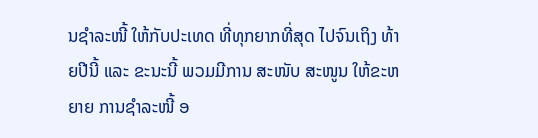ນຊຳລະໜີ້ ໃຫ້ກັບປະເທດ ທີ່ທຸກຍາກທີ່ສຸດ ໄປຈົນເຖິງ ທ້າຍປີນີ້ ແລະ ຂະນະນີ້ ພວມມີການ ສະໜັບ ສະໜູນ ໃຫ້ຂະຫຍາຍ ການຊຳລະໜີ້ ອ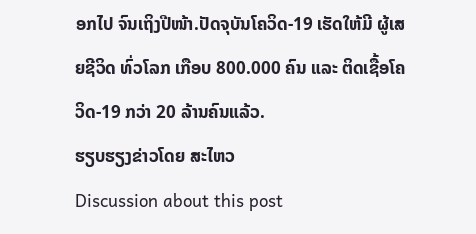ອກໄປ ຈົນເຖິງປີໜ້າ.ປັດຈຸບັນໂຄວິດ-19 ເຮັດໃຫ້ມີ ຜູ້ເສຍຊີວິດ ທົ່ວໂລກ ເກືອບ 800.000 ຄົນ ແລະ ຕິດເຊື້ອໂຄວິດ-19 ກວ່າ 20 ລ້ານຄົນແລ້ວ.
ຮຽບຮຽງຂ່າວໂດຍ ສະໄຫວ
Discussion about this post